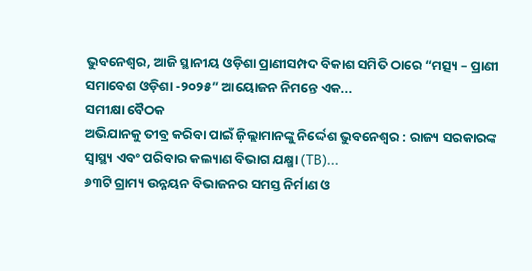ଭୁବନେଶ୍ୱର, ଆଜି ସ୍ଥାନୀୟ ଓଡ଼ିଶା ପ୍ରାଣୀସମ୍ପଦ ବିକାଶ ସମିତି ଠାରେ “ମତ୍ସ୍ୟ – ପ୍ରାଣୀ ସମାବେଶ ଓଡ଼ିଶା -୨୦୨୫” ଆୟୋଜନ ନିମନ୍ତେ ଏକ...
ସମୀକ୍ଷା ବୈଠକ
ଅଭିଯାନକୁ ତୀବ୍ର କରିବା ପାଇଁ ଜ଼ିଲ୍ଲାମାନଙ୍କୁ ନିର୍ଦ୍ଦେଶ ଭୁବନେଶ୍ୱର : ରାଜ୍ୟ ସରକାରଙ୍କ ସ୍ୱାସ୍ଥ୍ୟ ଏବଂ ପରିବାର କଲ୍ୟାଣ ବିଭାଗ ଯକ୍ଷ୍ମା (TB)...
୬୩ଟି ଗ୍ରାମ୍ୟ ଉନ୍ନୟନ ବିଭାଜନର ସମସ୍ତ ନିର୍ମାଣ ଓ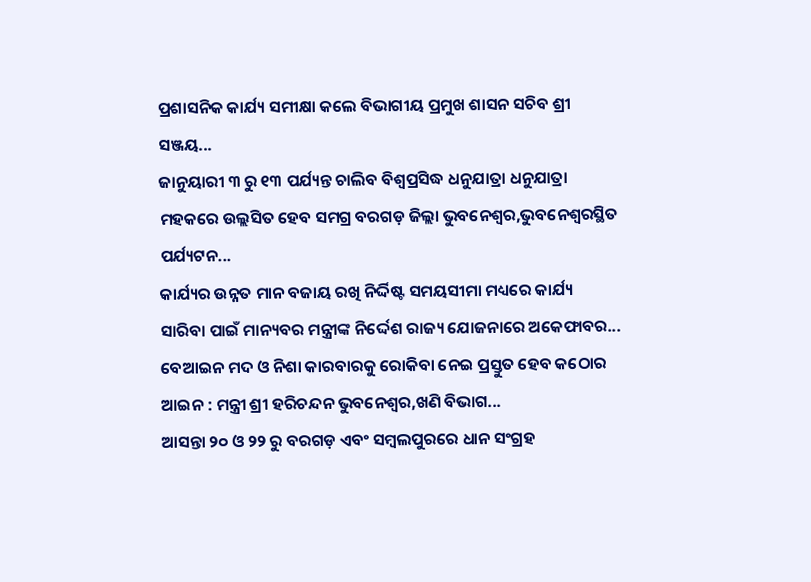ପ୍ରଶାସନିକ କାର୍ଯ୍ୟ ସମୀକ୍ଷା କଲେ ବିଭାଗୀୟ ପ୍ରମୁଖ ଶାସନ ସଚିବ ଶ୍ରୀ ସଞ୍ଜୟ...
ଜାନୁୟାରୀ ୩ ରୁ ୧୩ ପର୍ଯ୍ୟନ୍ତ ଚାଲିବ ବିଶ୍ୱପ୍ରସିଦ୍ଧ ଧନୁଯାତ୍ରା ଧନୁଯାତ୍ରା ମହକରେ ଉଲ୍ଲସିତ ହେବ ସମଗ୍ର ବରଗଡ଼ ଜିଲ୍ଲା ଭୁବନେଶ୍ୱର,ଭୁବନେଶ୍ୱରସ୍ଥିତ ପର୍ଯ୍ୟଟନ...
କାର୍ଯ୍ୟର ଉନ୍ନତ ମାନ ବଜାୟ ରଖି ନିର୍ଦ୍ଦିଷ୍ଟ ସମୟସୀମା ମଧ୍ୟରେ କାର୍ଯ୍ୟ ସାରିବା ପାଇଁ ମାନ୍ୟବର ମନ୍ତ୍ରୀଙ୍କ ନିର୍ଦ୍ଦେଶ ରାଜ୍ୟ ଯୋଜନାରେ ଅକେଫାବର...
ବେଆଇନ ମଦ ଓ ନିଶା କାରବାରକୁ ରୋକିବା ନେଇ ପ୍ରସ୍ତୁତ ହେବ କଠୋର ଆଇନ : ମନ୍ତ୍ରୀ ଶ୍ରୀ ହରିଚନ୍ଦନ ଭୁବନେଶ୍ୱର,ଖଣି ବିଭାଗ...
ଆସନ୍ତା ୨୦ ଓ ୨୨ ରୁ ବରଗଡ଼ ଏବଂ ସମ୍ବଲପୁରରେ ଧାନ ସଂଗ୍ରହ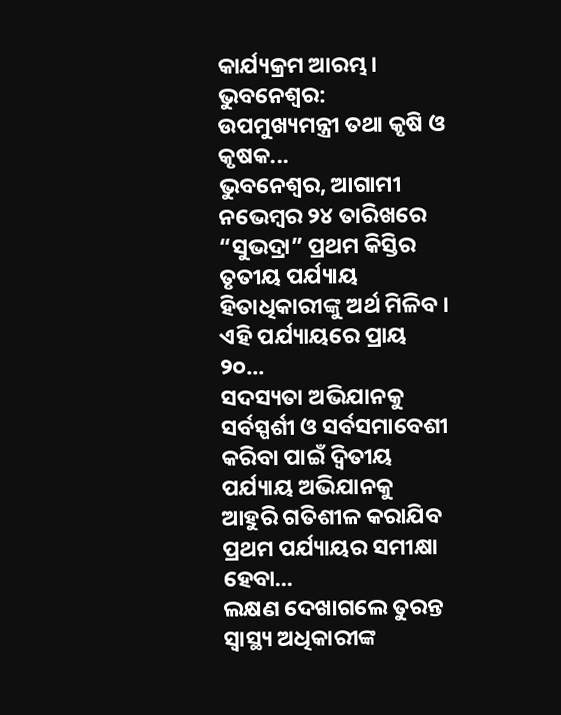କାର୍ଯ୍ୟକ୍ରମ ଆରମ୍ଭ। ଭୁବନେଶ୍ୱର: ଉପମୁଖ୍ୟମନ୍ତ୍ରୀ ତଥା କୃଷି ଓ କୃଷକ...
ଭୁବନେଶ୍ୱର, ଆଗାମୀ ନଭେମ୍ବର ୨୪ ତାରିଖରେ “ସୁଭଦ୍ରା” ପ୍ରଥମ କିସ୍ତିର ତୃତୀୟ ପର୍ଯ୍ୟାୟ ହିତାଧିକାରୀଙ୍କୁ ଅର୍ଥ ମିଳିବ । ଏହି ପର୍ଯ୍ୟାୟରେ ପ୍ରାୟ ୨୦...
ସଦସ୍ୟତା ଅଭିଯାନକୁ ସର୍ବସ୍ପର୍ଶୀ ଓ ସର୍ବସମାବେଶୀ କରିବା ପାଇଁ ଦ୍ୱିତୀୟ ପର୍ଯ୍ୟାୟ ଅଭିଯାନକୁ ଆହୁରି ଗତିଶୀଳ କରାଯିବ ପ୍ରଥମ ପର୍ଯ୍ୟାୟର ସମୀକ୍ଷା ହେବା...
ଲକ୍ଷଣ ଦେଖାଗଲେ ତୁରନ୍ତ ସ୍ୱାସ୍ଥ୍ୟ ଅଧିକାରୀଙ୍କ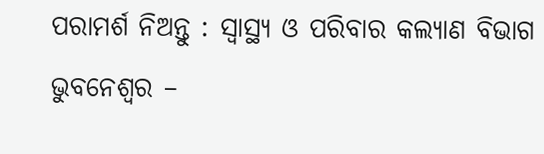ପରାମର୍ଶ ନିଅନ୍ତୁ : ସ୍ୱାସ୍ଥ୍ୟ ଓ ପରିବାର କଲ୍ୟାଣ ବିଭାଗ ଭୁବନେଶ୍ୱର –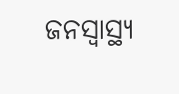ଜନସ୍ୱାସ୍ଥ୍ୟ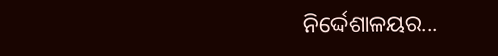ନିର୍ଦ୍ଦେଶାଳୟର...